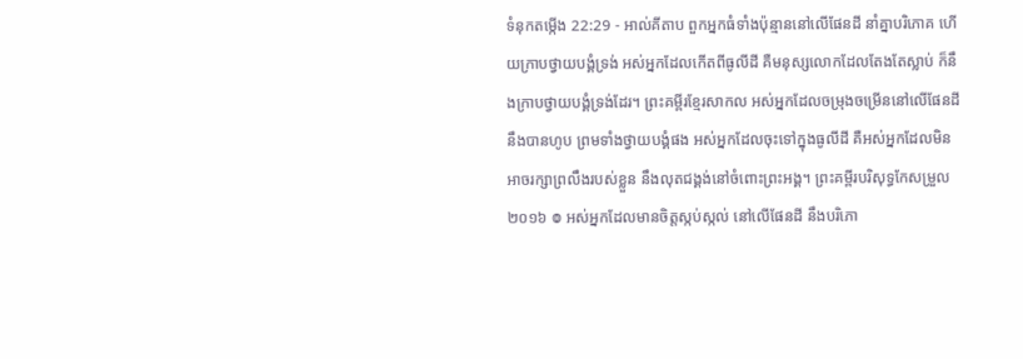ទំនុកតម្កើង 22:29 - អាល់គីតាប ពួកអ្នកធំទាំងប៉ុន្មាននៅលើផែនដី នាំគ្នាបរិភោគ ហើយក្រាបថ្វាយបង្គំទ្រង់ អស់អ្នកដែលកើតពីធូលីដី គឺមនុស្សលោកដែលតែងតែស្លាប់ ក៏នឹងក្រាបថ្វាយបង្គំទ្រង់ដែរ។ ព្រះគម្ពីរខ្មែរសាកល អស់អ្នកដែលចម្រុងចម្រើននៅលើផែនដីនឹងបានហូប ព្រមទាំងថ្វាយបង្គំផង អស់អ្នកដែលចុះទៅក្នុងធូលីដី គឺអស់អ្នកដែលមិនអាចរក្សាព្រលឹងរបស់ខ្លួន នឹងលុតជង្គង់នៅចំពោះព្រះអង្គ។ ព្រះគម្ពីរបរិសុទ្ធកែសម្រួល ២០១៦ ៙ អស់អ្នកដែលមានចិត្តស្កប់ស្កល់ នៅលើផែនដី នឹងបរិភោ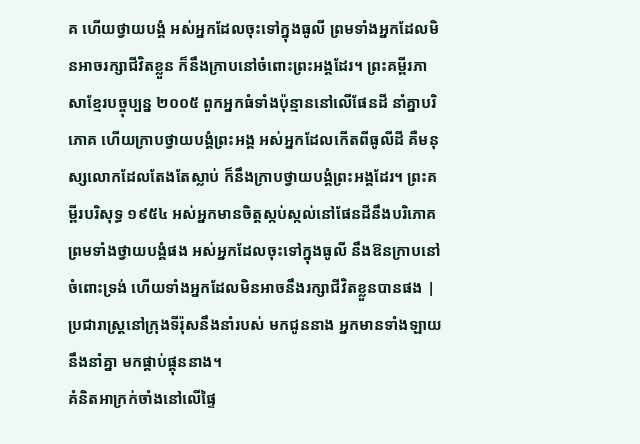គ ហើយថ្វាយបង្គំ អស់អ្នកដែលចុះទៅក្នុងធូលី ព្រមទាំងអ្នកដែលមិនអាចរក្សាជីវិតខ្លួន ក៏នឹងក្រាបនៅចំពោះព្រះអង្គដែរ។ ព្រះគម្ពីរភាសាខ្មែរបច្ចុប្បន្ន ២០០៥ ពួកអ្នកធំទាំងប៉ុន្មាននៅលើផែនដី នាំគ្នាបរិភោគ ហើយក្រាបថ្វាយបង្គំព្រះអង្គ អស់អ្នកដែលកើតពីធូលីដី គឺមនុស្សលោកដែលតែងតែស្លាប់ ក៏នឹងក្រាបថ្វាយបង្គំព្រះអង្គដែរ។ ព្រះគម្ពីរបរិសុទ្ធ ១៩៥៤ អស់អ្នកមានចិត្តស្កប់ស្កល់នៅផែនដីនឹងបរិភោគ ព្រមទាំងថ្វាយបង្គំផង អស់អ្នកដែលចុះទៅក្នុងធូលី នឹងឱនក្រាបនៅចំពោះទ្រង់ ហើយទាំងអ្នកដែលមិនអាចនឹងរក្សាជីវិតខ្លួនបានផង |
ប្រជារាស្ត្រនៅក្រុងទីរ៉ុសនឹងនាំរបស់ មកជូននាង អ្នកមានទាំងឡាយនឹងនាំគ្នា មកផ្គាប់ផ្គុននាង។
គំនិតអាក្រក់ចាំងនៅលើផ្ទៃ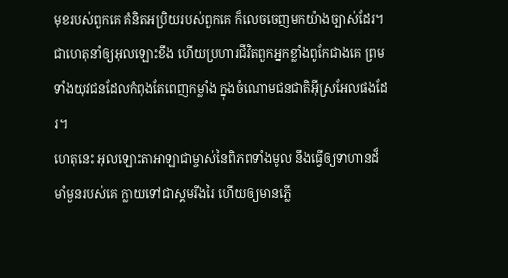មុខរបស់ពួកគេ គំនិតអប្រិយរបស់ពួកគេ ក៏លេចចេញមកយ៉ាងច្បាស់ដែរ។
ជាហេតុនាំឲ្យអុលឡោះខឹង ហើយប្រហារជីវិតពួកអ្នកខ្លាំងពូកែជាងគេ ព្រមទាំងយុវជនដែលកំពុងតែពេញកម្លាំង ក្នុងចំណោមជនជាតិអ៊ីស្រអែលផងដែរ។
ហេតុនេះ អុលឡោះតាអាឡាជាម្ចាស់នៃពិភពទាំងមូល នឹងធ្វើឲ្យទាហានដ៏មាំមួនរបស់គេ ក្លាយទៅជាស្គមរីងរៃ ហើយឲ្យមានភ្លើ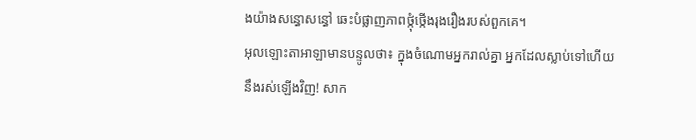ងយ៉ាងសន្ធោសន្ធៅ ឆេះបំផ្លាញភាពថ្កុំថ្កើងរុងរឿងរបស់ពួកគេ។
អុលឡោះតាអាឡាមានបន្ទូលថា៖ ក្នុងចំណោមអ្នករាល់គ្នា អ្នកដែលស្លាប់ទៅហើយនឹងរស់ឡើងវិញ! សាក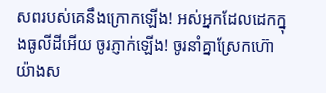សពរបស់គេនឹងក្រោកឡើង! អស់អ្នកដែលដេកក្នុងធូលីដីអើយ ចូរភ្ញាក់ឡើង! ចូរនាំគ្នាស្រែកហ៊ោយ៉ាងស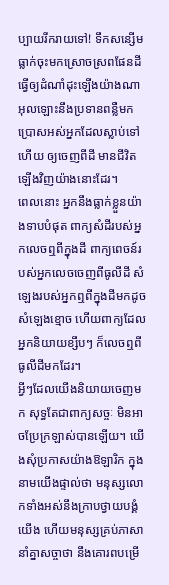ប្បាយរីករាយទៅ! ទឹកសន្សើមធ្លាក់ចុះមកស្រោចស្រពផែនដី ធ្វើឲ្យដំណាំដុះឡើងយ៉ាងណា អុលឡោះនឹងប្រទានពន្លឺមក ប្រោសអស់អ្នកដែលស្លាប់ទៅហើយ ឲ្យចេញពីដី មានជីវិតឡើងវិញយ៉ាងនោះដែរ។
ពេលនោះ អ្នកនឹងធ្លាក់ខ្លួនយ៉ាងទាបបំផុត ពាក្យសំដីរបស់អ្នកលេចឮពីក្នុងដី ពាក្យពេចន៍របស់អ្នកលេចចេញពីធូលីដី សំឡេងរបស់អ្នកឮពីក្នុងដីមកដូចសំឡេងខ្មោច ហើយពាក្យដែលអ្នកនិយាយខ្សឹបៗ ក៏លេចឮពីធូលីដីមកដែរ។
អ្វីៗដែលយើងនិយាយចេញមក សុទ្ធតែជាពាក្យសច្ចៈ មិនអាចប្រែក្រឡាស់បានឡើយ។ យើងសុំប្រកាសយ៉ាងឱឡារិក ក្នុងនាមយើងផ្ទាល់ថា មនុស្សលោកទាំងអស់នឹងក្រាបថ្វាយបង្គំយើង ហើយមនុស្សគ្រប់ភាសានាំគ្នាសច្ចាថា នឹងគោរពបម្រើ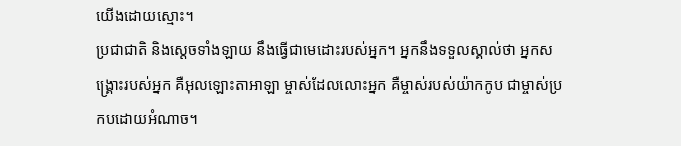យើងដោយស្មោះ។
ប្រជាជាតិ និងស្ដេចទាំងឡាយ នឹងធ្វើជាមេដោះរបស់អ្នក។ អ្នកនឹងទទួលស្គាល់ថា អ្នកសង្គ្រោះរបស់អ្នក គឺអុលឡោះតាអាឡា ម្ចាស់ដែលលោះអ្នក គឺម្ចាស់របស់យ៉ាកកូប ជាម្ចាស់ប្រកបដោយអំណាច។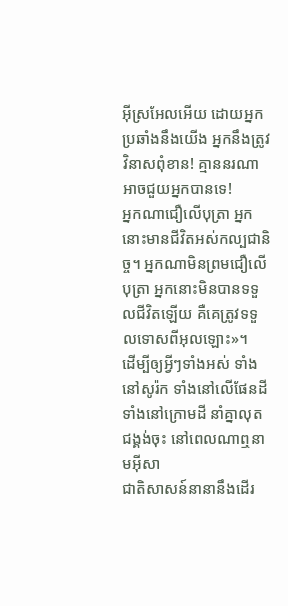អ៊ីស្រអែលអើយ ដោយអ្នកប្រឆាំងនឹងយើង អ្នកនឹងត្រូវវិនាសពុំខាន! គ្មាននរណាអាចជួយអ្នកបានទេ!
អ្នកណាជឿលើបុត្រា អ្នកនោះមានជីវិតអស់កល្បជានិច្ច។ អ្នកណាមិនព្រមជឿលើបុត្រា អ្នកនោះមិនបានទទួលជីវិតឡើយ គឺគេត្រូវទទួលទោសពីអុលឡោះ»។
ដើម្បីឲ្យអ្វីៗទាំងអស់ ទាំងនៅសូរ៉ក ទាំងនៅលើផែនដី ទាំងនៅក្រោមដី នាំគ្នាលុតជង្គង់ចុះ នៅពេលណាឮនាមអ៊ីសា
ជាតិសាសន៍នានានឹងដើរ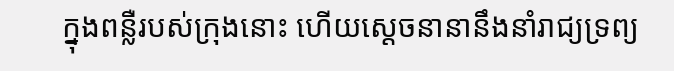ក្នុងពន្លឺរបស់ក្រុងនោះ ហើយស្ដេចនានានឹងនាំរាជ្យទ្រព្យ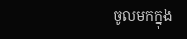ចូលមកក្នុង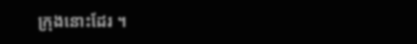ក្រុងនោះដែរ ។